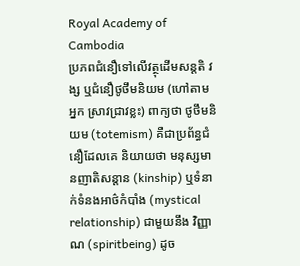Royal Academy of Cambodia
ប្រភពជំនឿទៅលើវត្ថុដើមសន្តតិ វង្ស ឬជំនឿថូថឹមនិយម (ហៅតាមអ្នក ស្រាវជ្រាវខ្លះ) ពាក្យថា ថូថឹមនិយម (totemism) គឺជាប្រព័ន្ធជំនឿដែលគេ និយាយថា មនុស្សមានញាតិសន្តាន (kinship) ឬទំនាក់ទំនងអាថ៌កំបាំង (mystical relationship) ជាមួយនឹង វិញ្ញាណ (spiritbeing) ដូច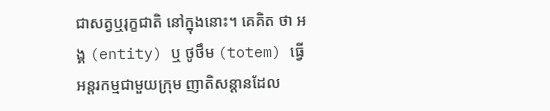ជាសត្វឬរុក្ខជាតិ នៅក្នុងនោះ។ គេគិត ថា អង្គ (entity) ឬ ថូថឹម (totem) ធ្វើអន្តរកម្មជាមួយក្រុម ញាតិសន្តានដែល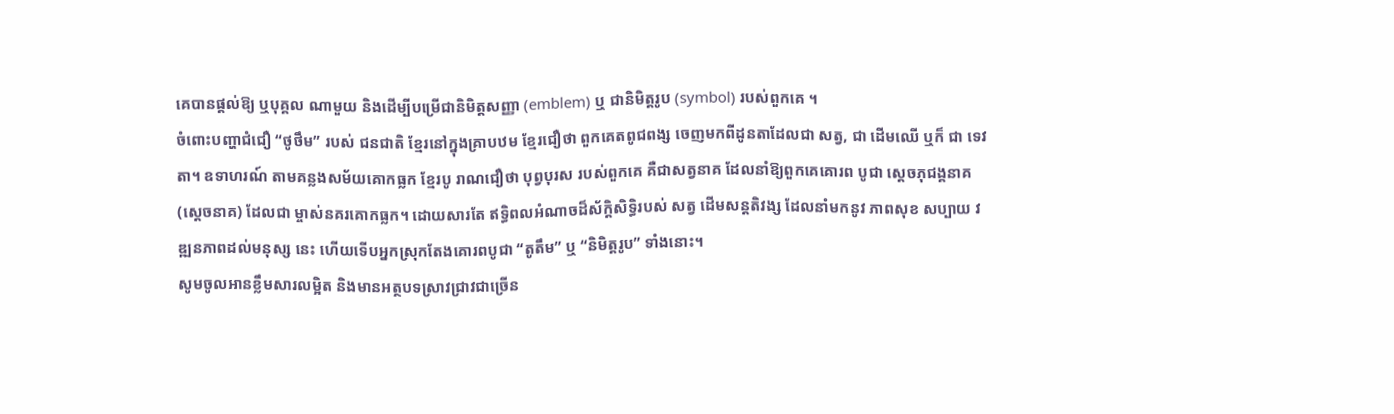គេបានផ្តល់ឱ្យ ឬបុគ្គល ណាមួយ និងដើម្បីបម្រើជានិមិត្តសញ្ញា (emblem) ឬ ជានិមិត្តរូប (symbol) របស់ពួកគេ ។
ចំពោះបញ្ហាជំជឿ “ថូថឹម” របស់ ជនជាតិ ខ្មែរនៅក្នុងគ្រាបឋម ខ្មែរជឿថា ពួកគេតពូជពង្ស ចេញមកពីដូនតាដែលជា សត្វ, ជា ដើមឈើ ឬក៏ ជា ទេវតា។ ឧទាហរណ៍ តាមគន្លងសម័យគោកធ្លក ខ្មែរបូ រាណជឿថា បុព្វបុរស របស់ពួកគេ គឺជាសត្វនាគ ដែលនាំឱ្យពួកគេគោរព បូជា ស្តេចភុជង្គនាគ (ស្តេចនាគ) ដែលជា ម្ចាស់នគរគោកធ្លក។ ដោយសារតែ ឥទ្ធិពលអំណាចដ៏ស័ក្ដិសិទ្ធិរបស់ សត្វ ដើមសន្ដតិវង្ស ដែលនាំមកនូវ ភាពសុខ សប្បាយ វឌ្ឍនភាពដល់មនុស្ស នេះ ហើយទើបអ្នកស្រុកតែងគោរពបូជា “តូតឹម” ឬ “និមិត្ដរូប” ទាំងនោះ។
សូមចូលអានខ្លឹមសារលម្អិត និងមានអត្ថបទស្រាវជ្រាវជាច្រើន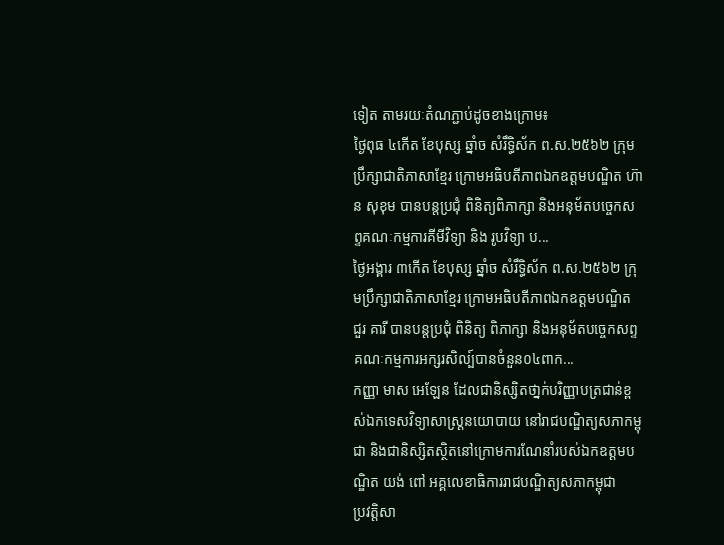ទៀត តាមរយៈតំណភ្ជាប់ដូចខាងក្រោម៖
ថ្ងៃពុធ ៤កើត ខែបុស្ស ឆ្នាំច សំរឹទ្ធិស័ក ព.ស.២៥៦២ ក្រុមប្រឹក្សាជាតិភាសាខ្មែរ ក្រោមអធិបតីភាពឯកឧត្តមបណ្ឌិត ហ៊ាន សុខុម បានបន្តប្រជុំ ពិនិត្យពិភាក្សា និងអនុម័តបច្ចេកសព្ទគណៈកម្មការគីមីវិទ្យា និង រូបវិទ្យា ប...
ថ្ងៃអង្គារ ៣កើត ខែបុស្ស ឆ្នាំច សំរឹទ្ធិស័ក ព.ស.២៥៦២ ក្រុមប្រឹក្សាជាតិភាសាខ្មែរ ក្រោមអធិបតីភាពឯកឧត្តមបណ្ឌិត ជួរ គារី បានបន្តប្រជុំ ពិនិត្យ ពិភាក្សា និងអនុម័តបច្ចេកសព្ទគណៈកម្មការអក្សរសិល្ប៍បានចំនួន០៤ពាក...
កញ្ញា មាស អេឡែន ដែលជានិស្សិតថា្នក់បរិញ្ញាបត្រជាន់ខ្ពស់ឯកទេសវិទ្យាសាស្ត្រនយោបាយ នៅរាជបណ្ឌិត្យសភាកម្ពុជា និងជានិស្សិតស្ថិតនៅក្រោមការណែនាំរបស់ឯកឧត្តមបណ្ឌិត យង់ ពៅ អគ្គលេខាធិការរាជបណ្ឌិត្យសភាកម្ពុជា
ប្រវត្តិសា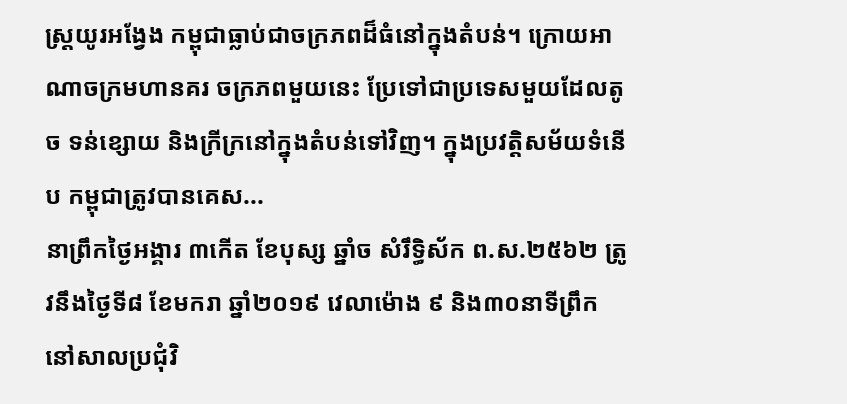ស្ត្រយូរអង្វែង កម្ពុជាធ្លាប់ជាចក្រភពដ៏ធំនៅក្នុងតំបន់។ ក្រោយអាណាចក្រមហានគរ ចក្រភពមួយនេះ ប្រែទៅជាប្រទេសមួយដែលតូច ទន់ខ្សោយ និងក្រីក្រនៅក្នុងតំបន់ទៅវិញ។ ក្នុងប្រវត្តិសម័យទំនើប កម្ពុជាត្រូវបានគេស...
នាព្រឹកថ្ងៃអង្គារ ៣កើត ខែបុស្ស ឆ្នាំច សំរឹទ្ធិស័ក ព.ស.២៥៦២ ត្រូវនឹងថ្ងៃទី៨ ខែមករា ឆ្នាំ២០១៩ វេលាម៉ោង ៩ និង៣០នាទីព្រឹក នៅសាលប្រជុំវិ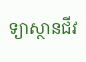ទ្យាស្ថានជីវ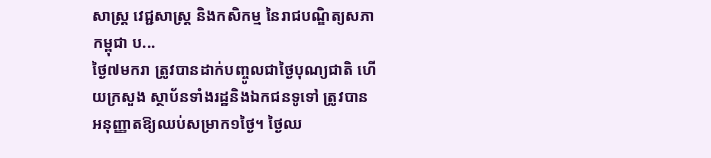សាស្ត្រ វេជ្ជសាស្ត្រ និងកសិកម្ម នៃរាជបណ្ឌិត្យសភាកម្ពុជា ប...
ថ្ងៃ៧មករា ត្រូវបានដាក់បញ្ចូលជាថ្ងៃបុណ្យជាតិ ហើយក្រសួង ស្ថាប័នទាំងរដ្ឋនិងឯកជនទូទៅ ត្រូវបានអនុញ្ញាតឱ្យឈប់សម្រាក១ថ្ងៃ។ ថ្ងៃឈ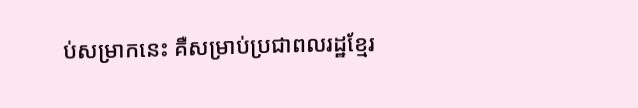ប់សម្រាកនេះ គឺសម្រាប់ប្រជាពលរដ្ឋខ្មែរ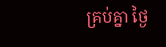គ្រប់គ្នា ថ្ងៃ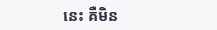នេះ គឺមិន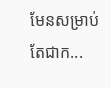មែនសម្រាប់តែជាក...